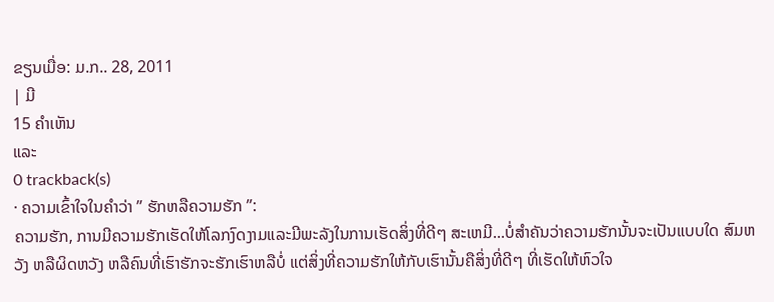ຂຽນເມື່ອ: ມ.ກ.. 28, 2011
| ມີ
15 ຄຳເຫັນ
ແລະ
0 trackback(s)
· ຄວາມເຂົ້າໃຈໃນຄຳວ່າ ” ຮັກຫລືຄວາມຮັກ ”:
ຄວາມຮັກ, ການມີຄວາມຮັກເຮັດໃຫ້ໂລກງົດງາມແລະມີພະລັງໃນການເຮັດສິ່ງທີ່ດີໆ ສະເຫມີ...ບໍ່ສຳຄັນວ່າຄວາມຮັກນັ້ນຈະເປັນແບບໃດ ສົມຫວັງ ຫລືຜິດຫວັງ ຫລືຄົນທີ່ເຮົາຮັກຈະຮັກເຮົາຫລືບໍ່ ແຕ່ສິ່ງທີ່ຄວາມຮັກໃຫ້ກັບເຮົານັ້ນຄືສິ່ງທີ່ດີໆ ທີ່ເຮັດໃຫ້ຫົວໃຈ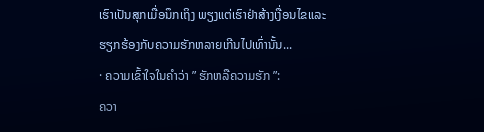ເຮົາເປັນສຸກເມື່ອນຶກເຖິງ ພຽງແຕ່ເຮົາຢ່າສ້າງເງື່ອນໄຂແລະຮຽກຮ້ອງກັບຄວາມຮັກຫລາຍເກີນໄປເທົ່ານັ້ນ...
· ຄວາມເຂົ້າໃຈໃນຄຳວ່າ ” ຮັກຫລືຄວາມຮັກ ”:
ຄວາ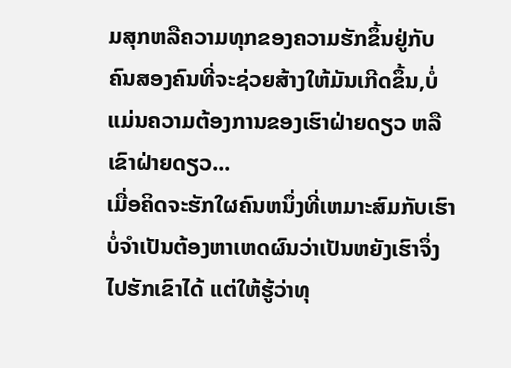ມສຸກຫລືຄວາມທຸກຂອງຄວາມຮັກຂຶ້ນຢູ່ກັບຄົນສອງຄົນທີ່ຈະຊ່ວຍສ້າງໃຫ້ມັນເກີດຂຶ້ນ,ບໍ່ແມ່ນຄວາມຕ້ອງການຂອງເຮົາຝ່າຍດຽວ ຫລືເຂົາຝ່າຍດຽວ...
ເມື່ອຄິດຈະຮັກໃຜຄົນຫນຶ່ງທີ່ເຫມາະສົມກັບເຮົາ ບໍ່ຈຳເປັນຕ້ອງຫາເຫດຜົນວ່າເປັນຫຍັງເຮົາຈຶ່ງໄປຮັກເຂົາໄດ້ ແຕ່ໃຫ້ຮູ້ວ່າທຸ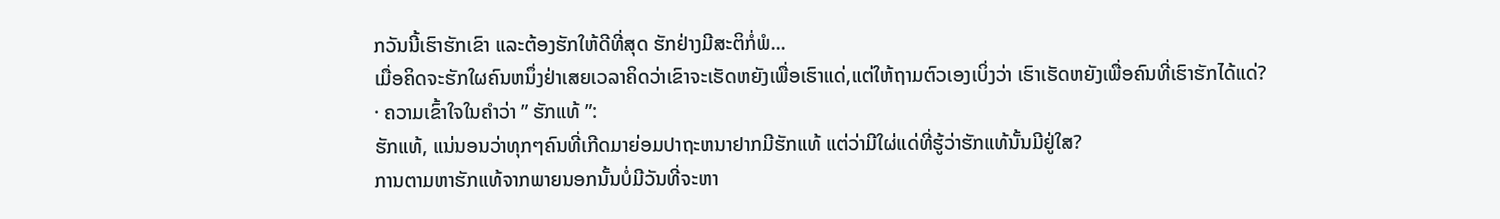ກວັນນີ້ເຮົາຮັກເຂົາ ແລະຕ້ອງຮັກໃຫ້ດີທີ່ສຸດ ຮັກຢ່າງມີສະຕິກໍ່ພໍ...
ເມື່ອຄິດຈະຮັກໃຜຄົນຫນຶ່ງຢ່າເສຍເວລາຄິດວ່າເຂົາຈະເຮັດຫຍັງເພື່ອເຮົາແດ່,ແຕ່ໃຫ້ຖາມຕົວເອງເບິ່ງວ່າ ເຮົາເຮັດຫຍັງເພື່ອຄົນທີ່ເຮົາຮັກໄດ້ແດ່?
· ຄວາມເຂົ້າໃຈໃນຄຳວ່າ ” ຮັກແທ້ ”:
ຮັກແທ້, ແນ່ນອນວ່າທຸກໆຄົນທີ່ເກີດມາຍ່ອມປາຖະຫນາຢາກມີຮັກແທ້ ແຕ່ວ່າມີໃຜ່ແດ່ທີ່ຮູ້ວ່າຮັກແທ້ນັ້ນມີຢູ່ໃສ?
ການຕາມຫາຮັກແທ້ຈາກພາຍນອກນັ້ນບໍ່ມີວັນທີ່ຈະຫາ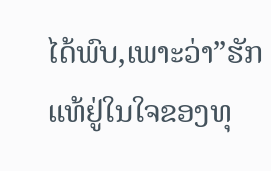ໄດ້ພົບ,ເພາະວ່າ”ຮັກແທ້ຢູ່ໃນໃຈຂອງທຸ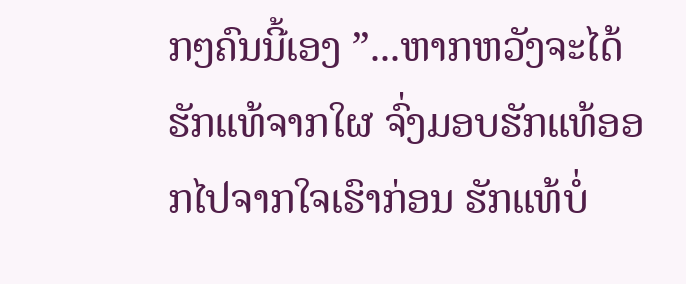ກໆຄົນນີ້ເອງ ”...ຫາກຫວັງຈະໄດ້ຮັກແທ້ຈາກໃຜ ຈົ່ງມອບຮັກແທ້ອອກໄປຈາກໃຈເຮົາກ່ອນ ຮັກແທ້ບໍ່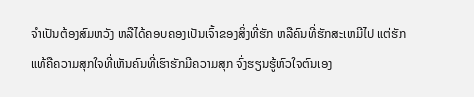ຈຳເປັນຕ້ອງສົມຫວັງ ຫລືໄດ້ຄອບຄອງເປັນເຈົ້າຂອງສິ່ງທີ່ຮັກ ຫລືຄົນທີ່ຮັກສະເຫມີໄປ ແຕ່ຮັກແທ້ຄືຄວາມສຸກໃຈທີ່ເຫັນຄົນທີ່ເຮົາຮັກມີຄວາມສຸກ ຈົ່ງຮຽນຮູ້ຫົວໃຈຕົນເອງ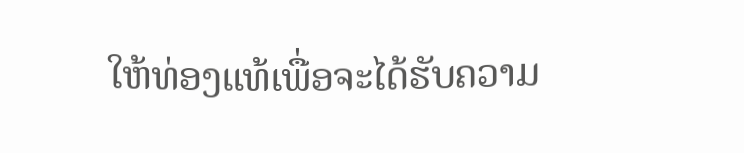ໃຫ້ທ່ອງແທ້ເພື່ອຈະໄດ້ຮັບຄວາມ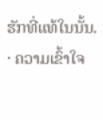ຮັກທີ່ແທ້ໃນນັ້ນ.
· ຄວາມເຂົ້າໃຈ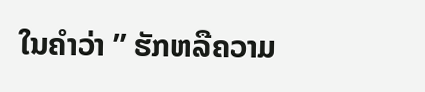ໃນຄຳວ່າ ” ຮັກຫລືຄວາມ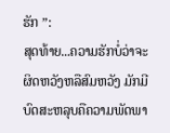ຮັກ ”:
ສຸດທ້າຍ...ຄວາມຮັກບໍ່ວ່າຈະຜິດຫວັງຫລືສົມຫວັງ ມັກມີບົດສະຫລຸບຄືຄວາມພັດພາ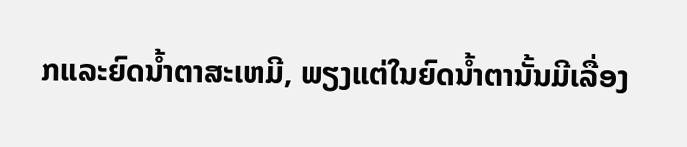ກແລະຍົດນ້ຳຕາສະເຫມີ, ພຽງແຕ່ໃນຍົດນ້ຳຕານັ້ນມີເລື່ອງ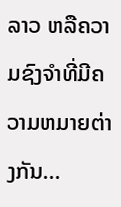ລາວ ຫລືຄວາມຊົງຈຳທີ່ມີຄວາມຫມາຍຕ່າງກັນ...